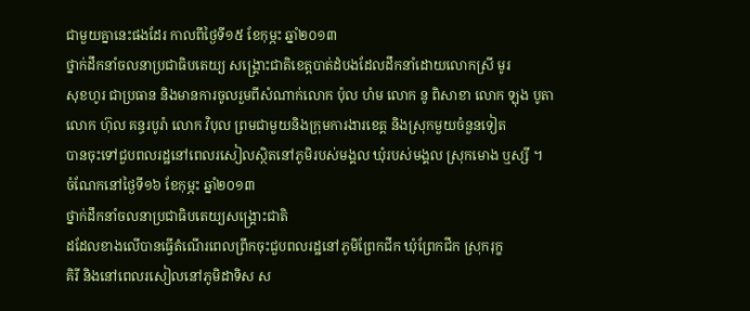ជាមួយគ្នានេះផងដែរ កាលពីថ្ងៃទី១៥ ខែកុម្ភះ ឆ្នាំ២០១៣
ថ្នាក់ដឹកនាំចលនាប្រជាធិបតេយ្យ សង្គ្រោះជាតិខេត្តបាត់ដំបងដែលដឹកនាំដោយលោកស្រី មូរ
សុខហូរ ជាប្រធាន និងមានការចូលរួមពីសំណាក់លោក ប៉ុល ហំម លោក នូ ពិសាខា លោក ឡុង បូតា
លោក ហ៊ុល គន្ធរបូរ៉ា លោក វិបុល ព្រមជាមួយនិងក្រុមការងារខេត្ត និងស្រុកមួយចំនួនទៀត
បានចុះទៅជួបពលរដ្ឋនៅពេលរសៀលស្ថិតនៅភូមិរបស់មង្គល ឃុំរបស់មង្គល ស្រុកមោង ឬស្សី ។
ចំណែកនៅថ្ងៃទី១៦ ខែកុម្ភះ ឆ្នាំ២០១៣
ថ្នាក់ដឹកនាំចលនាប្រជាធិបតេយ្យសង្គ្រោះជាតិ
ដដែលខាងលើបានធ្វើតំណើរពេលព្រឹកចុះជួបពលរដ្ឋនៅភូមិព្រែកជីក ឃុំព្រែកជីក ស្រុករុក្ខ
គិរី និងនៅពេលរសៀលនៅភូមិដាទិស ស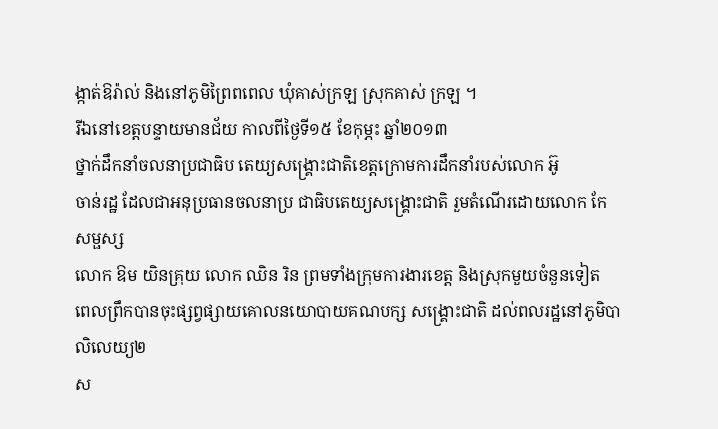ង្កាត់ឱរ៉ាល់ និងនៅភូមិព្រៃពពេល ឃុំគាស់ក្រឡ ស្រុកគាស់ ក្រឡ ។
រីឯនៅខេត្តបន្ទាយមានជ័យ កាលពីថ្ងៃទី១៥ ខែកុម្ភះ ឆ្នាំ២០១៣
ថ្នាក់ដឹកនាំចលនាប្រជាធិប តេយ្យសង្គ្រោះជាតិខេត្តក្រោមការដឹកនាំរបស់លោក អ៊ូ
ចាន់រដ្ឋ ដែលជាអនុប្រធានចលនាប្រ ជាធិបតេយ្យសង្គ្រោះជាតិ រួមតំណើរដោយលោក កែ សម្ផស្ស
លោក ឱម យិនគ្រុយ លោក ឈិន រិន ព្រមទាំងក្រុមការងារខេត្ត និងស្រុកមួយចំនួនទៀត
ពេលព្រឹកបានចុះផ្សព្វផ្សាយគោលនយោបាយគណបក្ស សង្គ្រោះជាតិ ដល់ពលរដ្ឋនៅភូមិបាលិលេយ្យ២
ស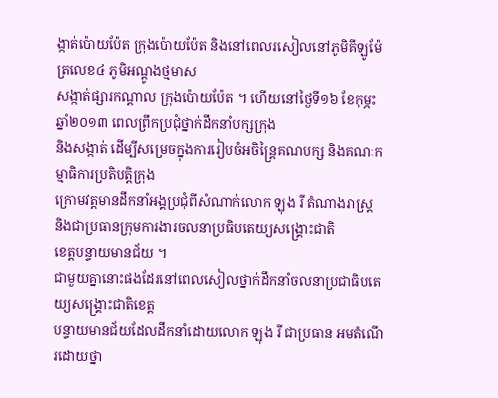ង្កាត់ប៉ោយប៉ែត ក្រុងប៉ោយប៉ែត និងនៅពេលរសៀលនៅភូមិគីឡូម៉ែត្រលេខ៤ ភូមិអណ្តូងថ្មមាស
សង្កាត់ផ្សារកណ្តាល ក្រុងប៉ោយប៉ែត ។ ហើយនៅថ្ងៃទី១៦ ខែកុម្ភះ ឆ្នាំ២០១៣ ពេលព្រឹកប្រជុំថ្នាក់ដឹកនាំបក្សក្រុង
និងសង្កាត់ ដើម្បីសម្រេចក្នុងការរៀបចំអចិន្ត្រៃគណបក្ស និងគណៈកម្មាធិការប្រតិបត្តិក្រុង
ក្រោមវត្តមានដឹកនាំអង្គប្រជុំពីសំណាក់លោក ឡុង រី តំណាងរាស្រ្ត និងជាប្រធានក្រុមការងារចលនាប្រធិបតេយ្យសង្គ្រោះជាតិ
ខេត្តបន្ទាយមានជ័យ ។
ជាមួយគ្នានោះផងដែរនៅពេលសៀលថ្នាក់ដឹកនាំចលនាប្រជាធិបតេយ្យសង្គ្រោះជាតិខេត្ត
បន្ទាយមានជ័យដែលដឹកនាំដោយលោក ឡុង រី ជាប្រធាន អមតំណើរដោយថ្នា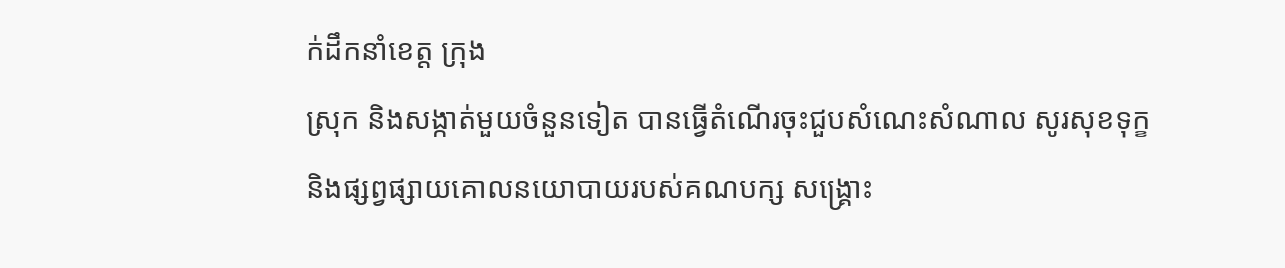ក់ដឹកនាំខេត្ត ក្រុង
ស្រុក និងសង្កាត់មួយចំនួនទៀត បានធ្វើតំណើរចុះជួបសំណេះសំណាល សូរសុខទុក្ខ
និងផ្សព្វផ្សាយគោលនយោបាយរបស់គណបក្ស សង្គ្រោះ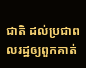ជាតិ ដល់ប្រជាពលរដ្ឋឲ្យពួកគាត់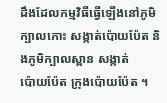ដឹងដែលកម្មវិធីធ្វើឡើងនៅភូមិក្បាលកោះ សង្កាត់ប៉ោយប៉ែត និងភូមិក្បាលស្ពាន សង្កាត់
ប៉ោយប៉ែត ក្រុងប៉ោយប៉ែត ។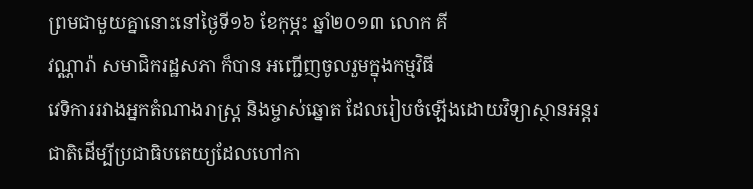ព្រមជាមួយគ្នានោះនៅថ្ងៃទី១៦ ខែកុម្ភះ ឆ្នាំ២០១៣ លោក គី
វណ្ណារ៉ា សមាជិករដ្ឋសភា ក៏បាន អញ្ជើញចូលរួមក្នុងកម្មវិធី
វេទិការរវាងអ្នកតំណាងរាស្រ្ត និងម្ចាស់ឆ្នោត ដែលរៀបចំឡើងដោយវិទ្យាស្ថានអន្តរជាតិដើម្បីប្រជាធិបតេយ្យដែលហៅកា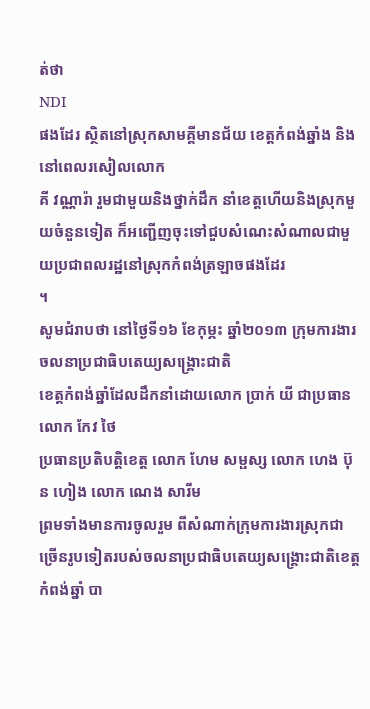ត់ថា
NDI
ផងដែរ ស្ថិតនៅស្រុកសាមគ្គីមានជ័យ ខេត្តកំពង់ឆ្នាំង និងនៅពេលរសៀលលោក
គី វណ្ណារ៉ា រួមជាមួយនិងថ្នាក់ដឹក នាំខេត្តហើយនិងស្រុកមួយចំនួនទៀត ក៏អញ្ជើញចុះទៅជួបសំណេះសំណាលជាមួយប្រជាពលរដ្ឋនៅស្រុកកំពង់ត្រឡាចផងដែរ
។
សូមជំរាបថា នៅថ្ងៃទី១៦ ខែកុម្ភះ ឆ្នាំ២០១៣ ក្រុមការងារចលនាប្រជាធិបតេយ្យសង្គ្រោះជាតិ
ខេត្តកំពង់ឆ្នាំដែលដឹកនាំដោយលោក ប្រាក់ យី ជាប្រធាន លោក កែវ ថៃ
ប្រធានប្រតិបត្តិខេត្ត លោក ហែម សម្ផស្ស លោក ហេង ប៊ុន ហៀង លោក ណេង សារីម
ព្រមទាំងមានការចូលរួម ពីសំណាក់ក្រុមការងារស្រុកជាច្រើនរូបទៀតរបស់ចលនាប្រជាធិបតេយ្យសង្គ្រោះជាតិខេត្ត
កំពង់ឆ្នាំ បា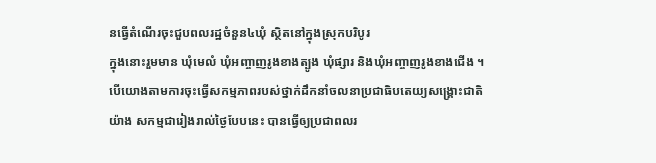នធ្វើតំណើរចុះជួបពលរដ្ឋចំនួន៤ឃុំ ស្ថិតនៅក្នុងស្រុកបរិបូរ
ក្នុងនោះរួមមាន ឃុំមេលំ ឃុំអញ្ចាញរូងខាងត្បូង ឃុំផ្សារ និងឃុំអញ្ចាញរូងខាងជើង ។
បើយោងតាមការចុះធ្វើសកម្មភាពរបស់ថ្នាក់ដឹកនាំចលនាប្រជាធិបតេយ្យសង្គ្រោះជាតិ
យ៉ាង សកម្មជារៀងរាល់ថ្ងៃបែបនេះ បានធ្វើឲ្យប្រជាពលរ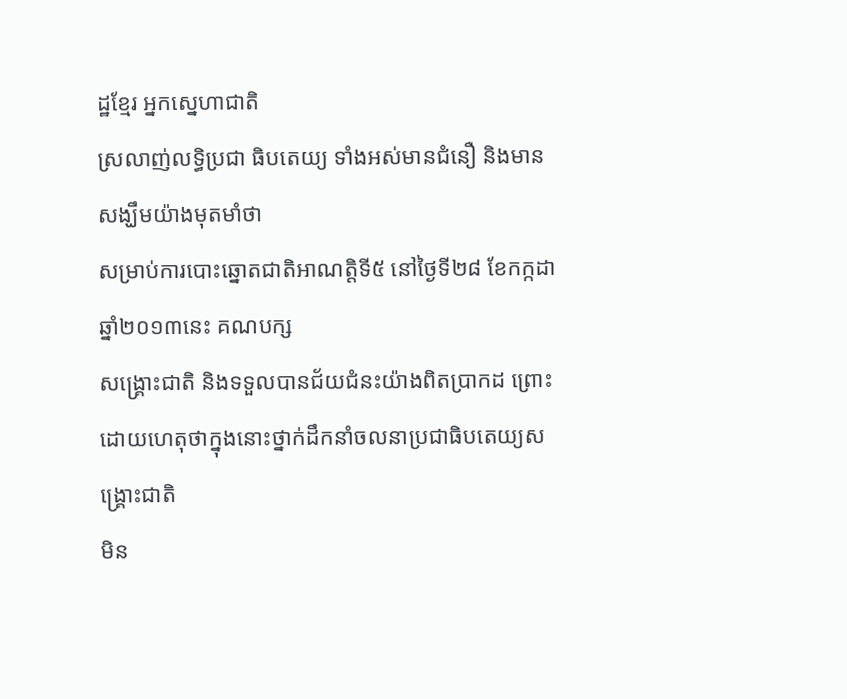ដ្ឋខ្មែរ អ្នកស្នេហាជាតិ
ស្រលាញ់លទ្ធិប្រជា ធិបតេយ្យ ទាំងអស់មានជំនឿ និងមានសង្ឃឹមយ៉ាងមុតមាំថា
សម្រាប់ការបោះឆ្នោតជាតិអាណត្តិទី៥ នៅថ្ងៃទី២៨ ខែកក្កដា ឆ្នាំ២០១៣នេះ គណបក្ស
សង្គ្រោះជាតិ និងទទួលបានជ័យជំនះយ៉ាងពិតប្រាកដ ព្រោះដោយហេតុថាក្នុងនោះថ្នាក់ដឹកនាំចលនាប្រជាធិបតេយ្យសង្គ្រោះជាតិ
មិន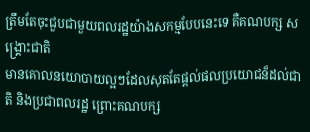ត្រឹមតែចុះជួបជាមួយពលរដ្ឋយ៉ាងសកម្មបែបនេះទេ គឺគណបក្ស សង្គ្រោះជាតិ
មានគោលនយោបាយល្អៗដែលសុតតែផ្តល់ផលប្រយោជន៏ដល់ជាតិ និងប្រជាពលរដ្ឋ ព្រោះគណបក្ស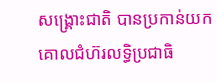សង្គ្រោះជាតិ បានប្រកាន់យកគោលជំហ៊រលទ្ធិប្រជាធិ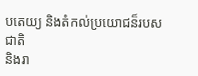បតេយ្យ និងតំកល់ប្រយោជន៏របសជាតិ
និងរា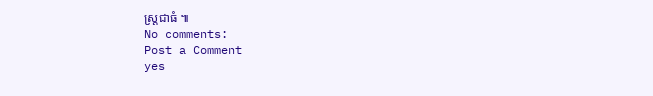ស្រ្តជាធំ ៕
No comments:
Post a Comment
yes